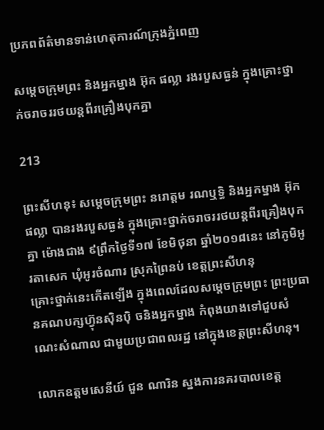ប្រភពព័ត៌មានទាន់ហេតុការណ៍ក្រុងភ្នំពេញ

សម្ដេចក្រុមព្រះ និងអ្នកម្នាង អ៊ុក ផល្លា រងរបួសធ្ងន់ ក្នុងគ្រោះថ្នាក់ចរាចររថយន្តពីរគ្រឿងបុកគ្នា

213

ព្រះសីហនុ៖ សម្ដេចក្រុមព្រះ នរោត្ដម រណឬទ្ធិ និងអ្នកម្នាង អ៊ុក ផល្លា បានរងរបួសធ្ងន់ ក្នុងគ្រោះថ្នាក់ចរាចររថយន្តពីរគ្រឿងបុកគ្នា ម៉ោងជាង ៩ព្រឹកថ្ងៃទី១៧ ខែមិថុនា ឆ្នាំ២០១៨នេះ នៅភូមិអូរតាសេក ឃុំអូរចំណារ ស្រុកព្រៃនប់ ខេត្ដព្រះសីហនុ
គ្រោះថ្នាក់នេះកើតឡើង ក្នុងពេលដែលសម្ដេចក្រុមព្រះ ព្រះប្រធានគណបក្សហ៊្វុនស៊ិនប៉ិ ចនិងអ្នកម្នាង កំពុងយាងទៅជួបសំណេះសំណាល ជាមួយប្រជាពលរដ្ឋ នៅក្នុងខេត្តព្រះសីហនុ។

លោកឧត្តមសេនីយ៍ ជួន ណារិន ស្នងការនគរបាលខេត្ត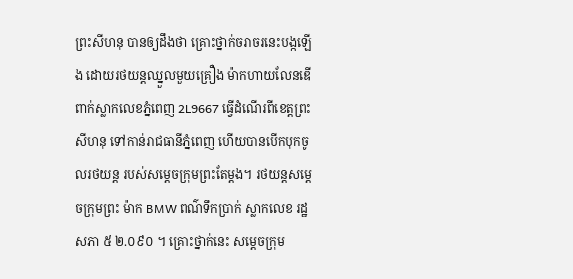ព្រះសីហនុ បានឲ្យដឹងថា គ្រោះថ្នាក់ចរាចរនេះបង្កឡើង ដោយរថយន្តឈ្នួលមួយគ្រឿង ម៉ាកហាយលែនឌើ ពាក់ស្លាកលេខភ្នំពេញ 2L9667 ធ្វើដំណើរពីខេត្ដព្រះសីហនុ ទៅកាន់រាជធានីភ្នំពេញ ហើយបានបើកបុកចូលរថយន្ត របស់សម្តេចក្រុមព្រះតែម្តង។ រថយន្តសម្តេចក្រុមព្រះ ម៉ាក BMW ពណ៌ទឹកប្រាក់ ស្លាកលេខ រដ្ឋសភា ៥ ២.០៩០ ។ គ្រោះថ្នាក់នេះ សម្តេចក្រុម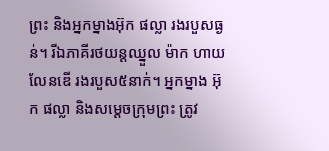ព្រះ និងអ្នកម្នាងអ៊ុក ផល្លា រងរបួសធ្ងន់។ រីឯភាគីរថយន្តឈ្នួល ម៉ាក ហាយលែនឌើ រងរបួស៥នាក់។ អ្នកម្នាង អ៊ុក ផល្លា និងសម្តេចក្រុមព្រះ ត្រូវ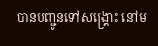បានបញ្ជូនទៅសង្គ្រោះ នៅម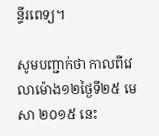ន្ទីរពេទ្យ។

សូមបញ្ជាក់ថា កាលពីវេលាម៉ោង១២ថ្ងៃទី២៥ មេសា ២០១៥ នេះ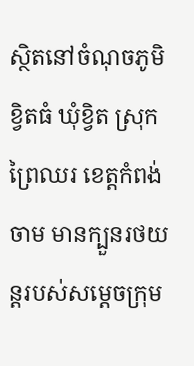ស្ថិតនៅចំណុចភូមិខ្វិតធំ ឃុំខ្វិត ស្រុកព្រៃឈរ ខេត្តកំពង់ចាម មានក្បួនរថយន្តរបស់សម្តេចក្រុម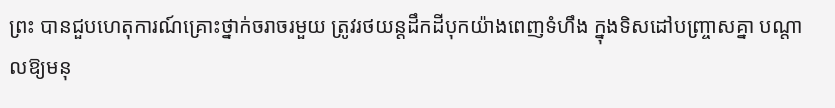ព្រះ បានជួបហេតុការណ៍គ្រោះថ្នាក់ចរាចរមួយ ត្រូវរថយន្តដឹកដីបុកយ៉ាងពេញទំហឹង ក្នុងទិសដៅបញ្ច្រាសគ្នា បណ្តាលឱ្យមនុ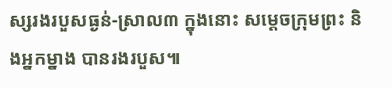ស្សរងរបួសធ្ងន់-ស្រាល៣ ក្នុងនោះ សម្តេចក្រុមព្រះ និងអ្នកម្នាង បានរងរបួស៕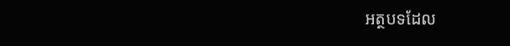អត្ថបទដែល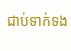ជាប់ទាក់ទង